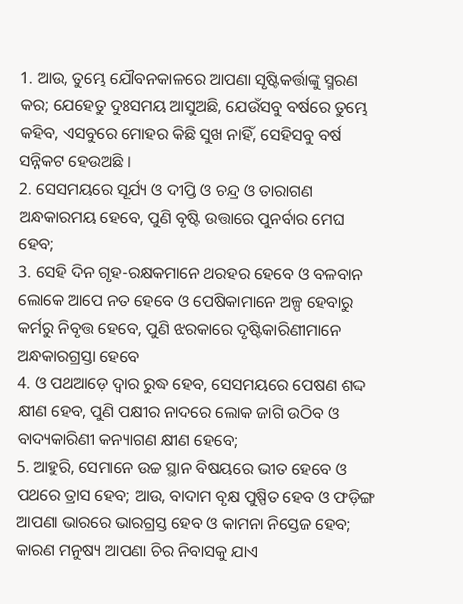1. ଆଉ, ତୁମ୍ଭେ ଯୌବନକାଳରେ ଆପଣା ସୃଷ୍ଟିକର୍ତ୍ତାଙ୍କୁ ସ୍ମରଣ କର; ଯେହେତୁ ଦୁଃସମୟ ଆସୁଅଛି, ଯେଉଁସବୁ ବର୍ଷରେ ତୁମ୍ଭେ କହିବ, ଏସବୁରେ ମୋହର କିଛି ସୁଖ ନାହିଁ, ସେହିସବୁ ବର୍ଷ ସନ୍ନିକଟ ହେଉଅଛି ।
2. ସେସମୟରେ ସୂର୍ଯ୍ୟ ଓ ଦୀପ୍ତି ଓ ଚନ୍ଦ୍ର ଓ ତାରାଗଣ ଅନ୍ଧକାରମୟ ହେବେ, ପୁଣି ବୃଷ୍ଟି ଉତ୍ତାରେ ପୁନର୍ବାର ମେଘ ହେବ;
3. ସେହି ଦିନ ଗୃହ-ରକ୍ଷକମାନେ ଥରହର ହେବେ ଓ ବଳବାନ ଲୋକେ ଆପେ ନତ ହେବେ ଓ ପେଷିକାମାନେ ଅଳ୍ପ ହେବାରୁ କର୍ମରୁ ନିବୃତ୍ତ ହେବେ, ପୁଣି ଝରକାରେ ଦୃଷ୍ଟିକାରିଣୀମାନେ ଅନ୍ଧକାରଗ୍ରସ୍ତା ହେବେ
4. ଓ ପଥଆଡ଼େ ଦ୍ଵାର ରୁଦ୍ଧ ହେବ, ସେସମୟରେ ପେଷଣ ଶଦ୍ଦ କ୍ଷୀଣ ହେବ, ପୁଣି ପକ୍ଷୀର ନାଦରେ ଲୋକ ଜାଗି ଉଠିବ ଓ ବାଦ୍ୟକାରିଣୀ କନ୍ୟାଗଣ କ୍ଷୀଣ ହେବେ;
5. ଆହୁରି, ସେମାନେ ଉଚ୍ଚ ସ୍ଥାନ ବିଷୟରେ ଭୀତ ହେବେ ଓ ପଥରେ ତ୍ରାସ ହେବ; ଆଉ, ବାଦାମ ବୃକ୍ଷ ପୁଷ୍ପିତ ହେବ ଓ ଫଡ଼ିଙ୍ଗ ଆପଣା ଭାରରେ ଭାରଗ୍ରସ୍ତ ହେବ ଓ କାମନା ନିସ୍ତେଜ ହେବ; କାରଣ ମନୁଷ୍ୟ ଆପଣା ଚିର ନିବାସକୁ ଯାଏ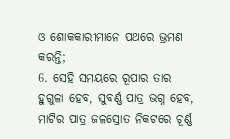ଓ ଶୋକକାରୀମାନେ ପଥରେ ଭ୍ରମଣ କରନ୍ତି;
6. ସେହି ସମୟରେ ରୂପାର ତାର ହୁଗୁଳା ହେବ, ସୁବର୍ଣ୍ଣ ପାତ୍ର ଭଗ୍ନ ହେବ, ମାଟିର ପାତ୍ର ଜଳସ୍ରୋତ ନିକଟରେ ଚୂର୍ଣ୍ଣ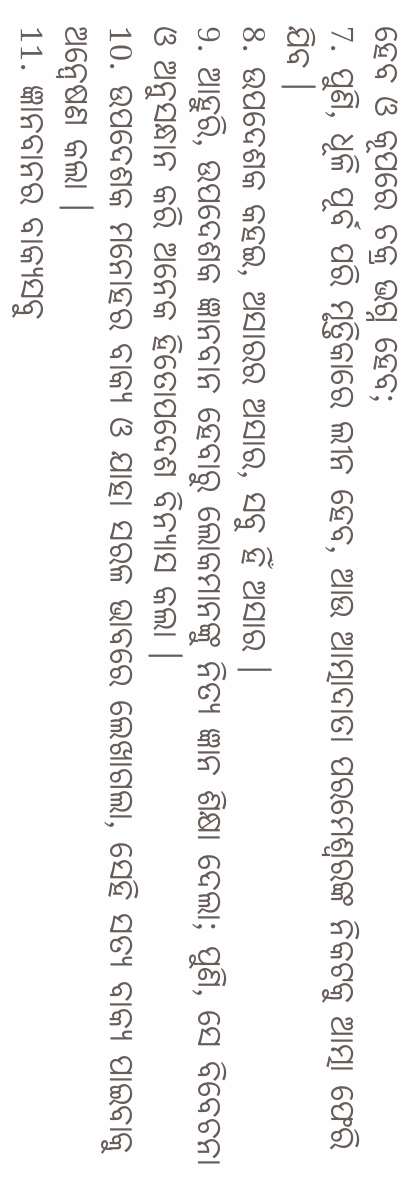ହେବ ଓ କୂପରେ ଚକ୍ର ଭଗ୍ନ ହେବ;
7. ପୁଣି, ଧୂଳି ପୂର୍ବ ପରି ମୃତ୍ତିକାରେ ଲୀନ ହେବ, ଆଉ ଆତ୍ମାଦାତା ପରମେଶ୍ଵରଙ୍କ ନିକଟକୁ ଆତ୍ମା ଫେରି ଯିବ ।
8. ଉପଦେଶକ କହଇ, ଅସାରର ଅସାର, ସବୁ ହିଁ ଅସାର ।
9. ଆହୁରି, ଉପଦେଶକ ଜ୍ଞାନବାନ ହେବାରୁ ଲୋକମାନଙ୍କୁ ନିତ୍ୟ ଜ୍ଞାନ ଶିକ୍ଷା ଦେଲା; ପୁଣି, ସେ ବିବେଚନା ଓ ଅନୁସନ୍ଧାନ କରି ଅନେକ ହିତୋପଦେଶ ବିନ୍ୟାସ କଲା ।
10. ଉପଦେଶକ ମନୋହର ବାକ୍ୟ ଓ ଯାହା ସରଳ ଭାବରେ ଲେଖାଗଲା, ସେହି ସତ୍ୟ ବାକ୍ୟ ପାଇବାକୁ ଅନ୍ଵେଷଣ କଲା ।
11. ଜ୍ଞାନବାନର ବାକ୍ୟସବୁ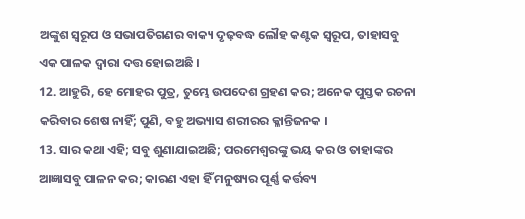ଅଙ୍କୁଶ ସ୍ଵରୂପ ଓ ସଭାପତିଗଣର ବାକ୍ୟ ଦୃଢ଼ବଦ୍ଧ ଲୌହ କଣ୍ଟକ ସ୍ଵରୂପ, ତାହାସବୁ ଏକ ପାଳକ ଦ୍ଵାରା ଦତ୍ତ ହୋଇଅଛି ।
12. ଆହୁରି, ହେ ମୋହର ପୁତ୍ର, ତୁମ୍ଭେ ଉପଦେଶ ଗ୍ରହଣ କର; ଅନେକ ପୁସ୍ତକ ରଚନା କରିବାର ଶେଷ ନାହିଁ; ପୁଣି, ବହୁ ଅଭ୍ୟାସ ଶରୀରର କ୍ଳାନ୍ତିଜନକ ।
13. ସାର କଥା ଏହି; ସବୁ ଶୁଣାଯାଇଅଛି; ପରମେଶ୍ଵରଙ୍କୁ ଭୟ କର ଓ ତାହାଙ୍କର ଆଜ୍ଞାସବୁ ପାଳନ କର; କାରଣ ଏହା ହିଁ ମନୁଷ୍ୟର ପୂର୍ଣ୍ଣ କର୍ତ୍ତବ୍ୟ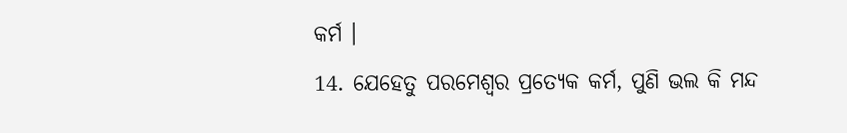କର୍ମ ।
14. ଯେହେତୁ ପରମେଶ୍ଵର ପ୍ରତ୍ୟେକ କର୍ମ, ପୁଣି ଭଲ କି ମନ୍ଦ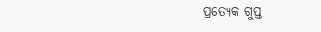ପ୍ରତ୍ୟେକ ଗୁପ୍ତ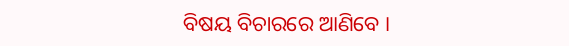ବିଷୟ ବିଚାରରେ ଆଣିବେ ।